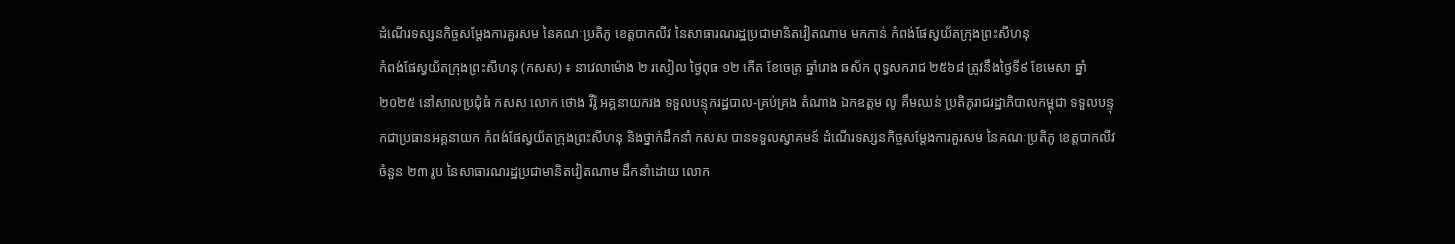ដំណើរទស្សនកិច្ចសម្តែងការគួរសម នៃគណៈប្រតិភូ ខេត្តបាកលីវ នៃសាធារណរដ្ឋប្រជាមានិតវៀតណាម មកកាន់ កំពង់ផែស្វយ័តក្រុងព្រះសីហនុ
កំពង់ផែស្វយ័តក្រុងព្រះសីហនុ (កសស) ៖ នាវេលាម៉ោង ២ រសៀល ថ្ងៃពុធ ១២ កើត ខែចេត្រ ឆ្នាំរោង ឆស័ក ពុទ្ធសករាជ ២៥៦៨ ត្រូវនឹងថ្ងៃទី៩ ខែមេសា ឆ្នាំ២០២៥ នៅសាលប្រជុំធំ កសស លោក ថោង វីរ៉ូ អគ្គនាយករង ទទួលបន្ទុករដ្ឋបាល-គ្រប់គ្រង តំណាង ឯកឧត្តម លូ គឹមឈន់ ប្រតិភូរាជរដ្ឋាភិបាលកម្ពុជា ទទួលបន្ទុកជាប្រធានអគ្គនាយក កំពង់ផែស្វយ័តក្រុងព្រះសីហនុ និងថ្នាក់ដឹកនាំ កសស បានទទួលស្វាគមន៍ ដំណើរទស្សនកិច្ចសម្តែងការគួរសម នៃគណៈប្រតិភូ ខេត្តបាកលីវ ចំនួន ២៣ រូប នៃសាធារណរដ្ឋប្រជាមានិតវៀតណាម ដឹកនាំដោយ លោក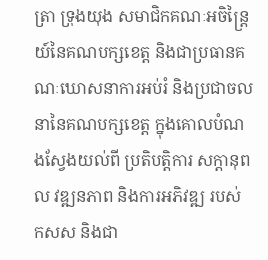ត្រា ទ្រុងយុង សមាជិកគណៈអចិន្ត្រៃយ៍នៃគណបក្សខេត្ត និងជាប្រធានគណៈឃោសនាការអប់រំ និងប្រជាចលនានៃគណបក្សខេត្ត ក្នុងគោលបំណងស្វែងយល់ពី ប្រតិបត្តិការ សក្តានុពល វឌ្ឍនភាព និងការអភិវឌ្ឍ របស់ កសស និងជា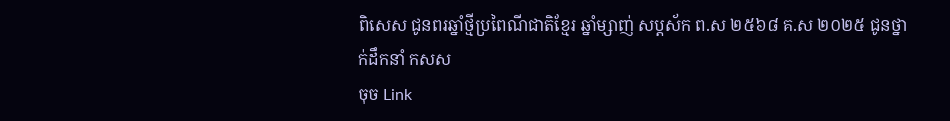ពិសេស ជូនពរឆ្នាំថ្មីប្រពៃណីជាតិខ្មែរ ឆ្នាំម្សាញ់ សប្តស័ក ព.ស ២៥៦៨ គ.ស ២០២៥ ជូនថ្នាក់ដឹកនាំ កសស
ចុច Link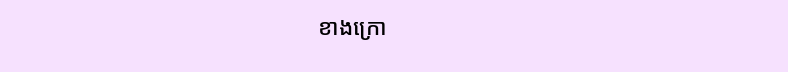ខាងក្រោ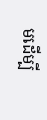មដើម្បី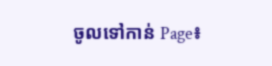ចូលទៅកាន់ Page៖